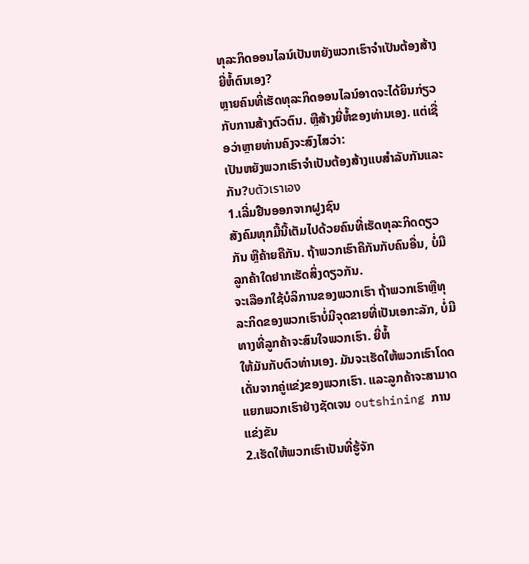ທຸລະກິດອອນໄລນ໌ເປັນຫຍັງພວກເຮົາຈໍາເປັນຕ້ອງສ້າງຍີ່ຫໍ້ຕົນເອງ?
ຫຼາຍຄົນທີ່ເຮັດທຸລະກິດອອນໄລນ໌ອາດຈະໄດ້ຍິນກ່ຽວກັບການສ້າງຕົວຕົນ. ຫຼືສ້າງຍີ່ຫໍ້ຂອງທ່ານເອງ. ແຕ່ເຊື່ອວ່າຫຼາຍທ່ານຄົງຈະສົງໄສວ່າ:
ເປັນຫຍັງພວກເຮົາຈໍາເປັນຕ້ອງສ້າງແບສໍາລັບກັນແລະກັນ?บตัวเราเอง
1.ເລີ່ມຢືນອອກຈາກຝູງຊົນ
ສັງຄົມທຸກມື້ນີ້ເຕັມໄປດ້ວຍຄົນທີ່ເຮັດທຸລະກິດດຽວກັນ ຫຼືຄ້າຍຄືກັນ. ຖ້າພວກເຮົາຄືກັນກັບຄົນອື່ນ, ບໍ່ມີລູກຄ້າໃດຢາກເຮັດສິ່ງດຽວກັນ.
ຈະເລືອກໃຊ້ບໍລິການຂອງພວກເຮົາ ຖ້າພວກເຮົາຫຼືທຸລະກິດຂອງພວກເຮົາບໍ່ມີຈຸດຂາຍທີ່ເປັນເອກະລັກ, ບໍ່ມີທາງທີ່ລູກຄ້າຈະສົນໃຈພວກເຮົາ. ຍີ່ຫໍ້
ໃຫ້ມັນກັບຕົວທ່ານເອງ. ມັນຈະເຮັດໃຫ້ພວກເຮົາໂດດເດັ່ນຈາກຄູ່ແຂ່ງຂອງພວກເຮົາ. ແລະລູກຄ້າຈະສາມາດແຍກພວກເຮົາຢ່າງຊັດເຈນ outshining ການແຂ່ງຂັນ
2.ເຮັດໃຫ້ພວກເຮົາເປັນທີ່ຮູ້ຈັກ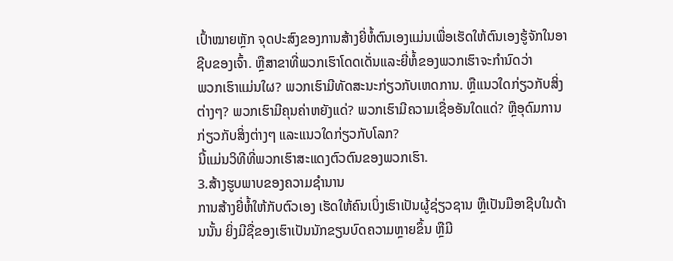ເປົ້າໝາຍຫຼັກ ຈຸດປະສົງຂອງການສ້າງຍີ່ຫໍ້ຕົນເອງແມ່ນເພື່ອເຮັດໃຫ້ຕົນເອງຮູ້ຈັກໃນອາຊີບຂອງເຈົ້າ. ຫຼືສາຂາທີ່ພວກເຮົາໂດດເດັ່ນແລະຍີ່ຫໍ້ຂອງພວກເຮົາຈະກໍານົດວ່າ
ພວກເຮົາແມ່ນໃຜ? ພວກເຮົາມີທັດສະນະກ່ຽວກັບເຫດການ. ຫຼືແນວໃດກ່ຽວກັບສິ່ງຕ່າງໆ? ພວກເຮົາມີຄຸນຄ່າຫຍັງແດ່? ພວກເຮົາມີຄວາມເຊື່ອອັນໃດແດ່? ຫຼືອຸດົມການກ່ຽວກັບສິ່ງຕ່າງໆ ແລະແນວໃດກ່ຽວກັບໂລກ?
ນີ້ແມ່ນວິທີທີ່ພວກເຮົາສະແດງຕົວຕົນຂອງພວກເຮົາ.
3.ສ້າງຮູບພາບຂອງຄວາມຊໍານານ
ການສ້າງຍີ່ຫໍ້ໃຫ້ກັບຕົວເອງ ເຮັດໃຫ້ຄົນເບິ່ງເຮົາເປັນຜູ້ຊ່ຽວຊານ ຫຼືເປັນມືອາຊີບໃນດ້ານນັ້ນ ຍິ່ງມີຊື່ຂອງເຮົາເປັນນັກຂຽນບົດຄວາມຫຼາຍຂຶ້ນ ຫຼືມີ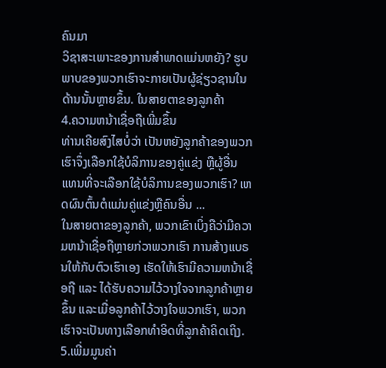ຄົນມາ
ວິຊາສະເພາະຂອງການສໍາພາດແມ່ນຫຍັງ? ຮູບພາບຂອງພວກເຮົາຈະກາຍເປັນຜູ້ຊ່ຽວຊານໃນດ້ານນັ້ນຫຼາຍຂຶ້ນ. ໃນສາຍຕາຂອງລູກຄ້າ
4.ຄວາມຫນ້າເຊື່ອຖືເພີ່ມຂຶ້ນ
ທ່ານເຄີຍສົງໄສບໍ່ວ່າ ເປັນຫຍັງລູກຄ້າຂອງພວກເຮົາຈຶ່ງເລືອກໃຊ້ບໍລິການຂອງຄູ່ແຂ່ງ ຫຼືຜູ້ອື່ນ ແທນທີ່ຈະເລືອກໃຊ້ບໍລິການຂອງພວກເຮົາ? ເຫດຜົນຕົ້ນຕໍແມ່ນຄູ່ແຂ່ງຫຼືຄົນອື່ນ ...
ໃນສາຍຕາຂອງລູກຄ້າ, ພວກເຂົາເບິ່ງຄືວ່າມີຄວາມຫນ້າເຊື່ອຖືຫຼາຍກ່ວາພວກເຮົາ ການສ້າງແບຣນໃຫ້ກັບຕົວເຮົາເອງ ເຮັດໃຫ້ເຮົາມີຄວາມຫນ້າເຊື່ອຖື ແລະ ໄດ້ຮັບຄວາມໄວ້ວາງໃຈຈາກລູກຄ້າຫຼາຍຂຶ້ນ ແລະເມື່ອລູກຄ້າໄວ້ວາງໃຈພວກເຮົາ, ພວກເຮົາຈະເປັນທາງເລືອກທໍາອິດທີ່ລູກຄ້າຄິດເຖິງ.
5.ເພີ່ມມູນຄ່າ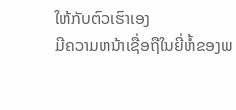ໃຫ້ກັບຕົວເຮົາເອງ
ມີຄວາມຫນ້າເຊື່ອຖືໃນຍີ່ຫໍ້ຂອງພ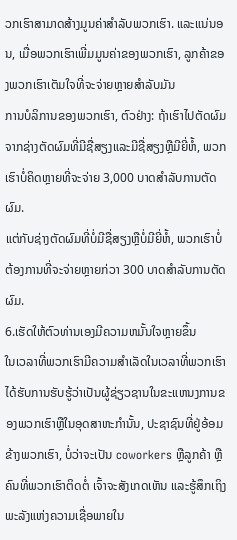ວກເຮົາສາມາດສ້າງມູນຄ່າສໍາລັບພວກເຮົາ. ແລະແນ່ນອນ, ເມື່ອພວກເຮົາເພີ່ມມູນຄ່າຂອງພວກເຮົາ, ລູກຄ້າຂອງພວກເຮົາເຕັມໃຈທີ່ຈະຈ່າຍຫຼາຍສໍາລັບມັນ
ການບໍລິການຂອງພວກເຮົາ, ຕົວຢ່າງ: ຖ້າເຮົາໄປຕັດຜົມຈາກຊ່າງຕັດຜົມທີ່ມີຊື່ສຽງແລະມີຊື່ສຽງຫຼືມີຍີ່ຫໍ້, ພວກເຮົາບໍ່ຄິດຫຼາຍທີ່ຈະຈ່າຍ 3,000 ບາດສໍາລັບການຕັດຜົມ.
ແຕ່ກັບຊ່າງຕັດຜົມທີ່ບໍ່ມີຊື່ສຽງຫຼືບໍ່ມີຍີ່ຫໍ້, ພວກເຮົາບໍ່ຕ້ອງການທີ່ຈະຈ່າຍຫຼາຍກ່ວາ 300 ບາດສໍາລັບການຕັດຜົມ.
6.ເຮັດໃຫ້ຕົວທ່ານເອງມີຄວາມຫມັ້ນໃຈຫຼາຍຂຶ້ນ
ໃນເວລາທີ່ພວກເຮົາມີຄວາມສໍາເລັດໃນເວລາທີ່ພວກເຮົາໄດ້ຮັບການຮັບຮູ້ວ່າເປັນຜູ້ຊ່ຽວຊານໃນຂະແຫນງການຂອງພວກເຮົາຫຼືໃນອຸດສາຫະກໍານັ້ນ, ປະຊາຊົນທີ່ຢູ່ອ້ອມຂ້າງພວກເຮົາ, ບໍ່ວ່າຈະເປັນ coworkers ຫຼືລູກຄ້າ ຫຼືຄົນທີ່ພວກເຮົາຕິດຕໍ່ ເຈົ້າຈະສັງເກດເຫັນ ແລະຮູ້ສຶກເຖິງພະລັງແຫ່ງຄວາມເຊື່ອພາຍໃນ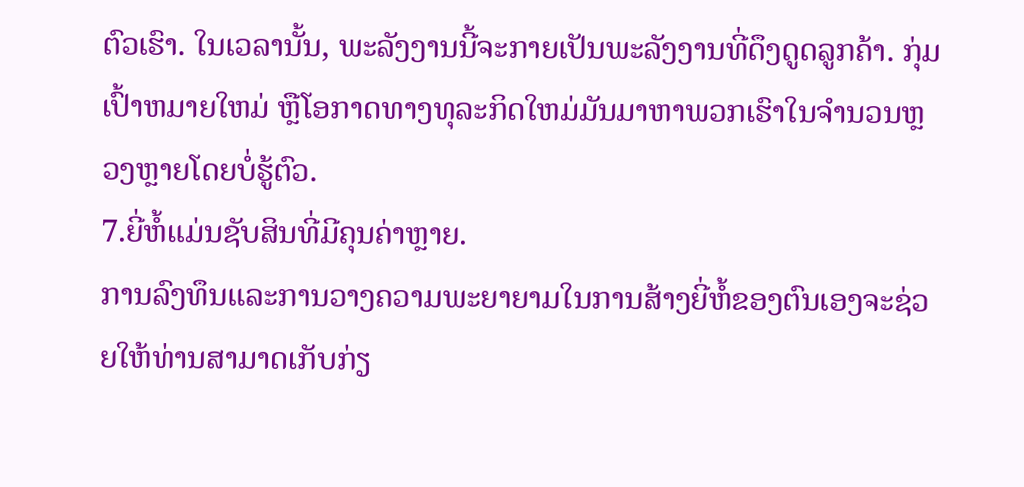ຕົວເຮົາ. ໃນເວລານັ້ນ, ພະລັງງານນີ້ຈະກາຍເປັນພະລັງງານທີ່ດຶງດູດລູກຄ້າ. ກຸ່ມເປົ້າຫມາຍໃຫມ່ ຫຼືໂອກາດທາງທຸລະກິດໃຫມ່ມັນມາຫາພວກເຮົາໃນຈໍານວນຫຼວງຫຼາຍໂດຍບໍ່ຮູ້ຕົວ.
7.ຍີ່ຫໍ້ແມ່ນຊັບສິນທີ່ມີຄຸນຄ່າຫຼາຍ.
ການລົງທຶນແລະການວາງຄວາມພະຍາຍາມໃນການສ້າງຍີ່ຫໍ້ຂອງຕົນເອງຈະຊ່ວຍໃຫ້ທ່ານສາມາດເກັບກ່ຽ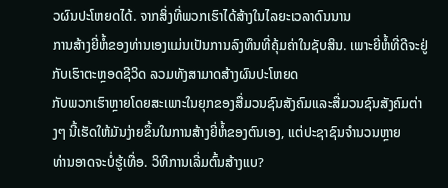ວຜົນປະໂຫຍດໄດ້. ຈາກສິ່ງທີ່ພວກເຮົາໄດ້ສ້າງໃນໄລຍະເວລາດົນນານ
ການສ້າງຍີ່ຫໍ້ຂອງທ່ານເອງແມ່ນເປັນການລົງທຶນທີ່ຄຸ້ມຄ່າໃນຊັບສິນ. ເພາະຍີ່ຫໍ້ທີ່ດີຈະຢູ່ກັບເຮົາຕະຫຼອດຊີວິດ ລວມທັງສາມາດສ້າງຜົນປະໂຫຍດ
ກັບພວກເຮົາຫຼາຍໂດຍສະເພາະໃນຍຸກຂອງສື່ມວນຊົນສັງຄົມແລະສື່ມວນຊົນສັງຄົມຕ່າງໆ ນີ້ເຮັດໃຫ້ມັນງ່າຍຂຶ້ນໃນການສ້າງຍີ່ຫໍ້ຂອງຕົນເອງ, ແຕ່ປະຊາຊົນຈໍານວນຫຼາຍ
ທ່ານອາດຈະບໍ່ຮູ້ເທື່ອ. ວິທີການເລີ່ມຕົ້ນສ້າງແບ?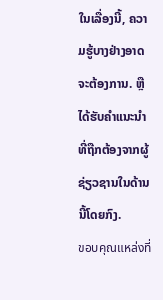ໃນເລື່ອງນີ້, ຄວາມຮູ້ບາງຢ່າງອາດຈະຕ້ອງການ. ຫຼືໄດ້ຮັບຄໍາແນະນໍາທີ່ຖືກຕ້ອງຈາກຜູ້ຊ່ຽວຊານໃນດ້ານນີ້ໂດຍກົງ.
ขอบคุณแหล่งที่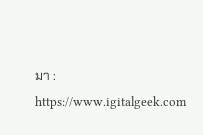มา : https://www.igitalgeek.com